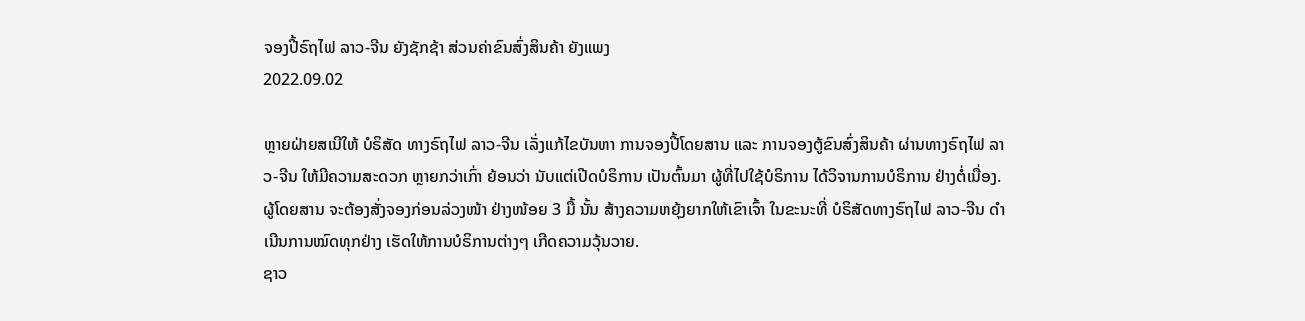ຈອງປີ້ຣົຖໄຟ ລາວ-ຈີນ ຍັງຊັກຊ້າ ສ່ວນຄ່າຂົນສົ່ງສິນຄ້າ ຍັງແພງ
2022.09.02

ຫຼາຍຝ່າຍສເນີໃຫ້ ບໍຣິສັດ ທາງຣົຖໄຟ ລາວ-ຈີນ ເລັ່ງແກ້ໄຂບັນຫາ ການຈອງປີ້ໂດຍສານ ແລະ ການຈອງຕູ້ຂົນສົ່ງສິນຄ້າ ຜ່ານທາງຣົຖໄຟ ລາວ-ຈີນ ໃຫ້ມີຄວາມສະດວກ ຫຼາຍກວ່າເກົ່າ ຍ້ອນວ່າ ນັບແຕ່ເປີດບໍຣິການ ເປັນຕົ້ນມາ ຜູ້ທີ່ໄປໃຊ້ບໍຣິການ ໄດ້ວິຈານການບໍຣິການ ຢ່າງຕໍ່ເນື່ອງ.
ຜູ້ໂດຍສານ ຈະຕ້ອງສັ່ງຈອງກ່ອນລ່ວງໜ້າ ຢ່າງໜ້ອຍ 3 ມື້ ນັ້ນ ສ້າງຄວາມຫຍຸ້ງຍາກໃຫ້ເຂົາເຈົ້າ ໃນຂະນະທີ່ ບໍຣິສັດທາງຣົຖໄຟ ລາວ-ຈີນ ດຳເນີນການໝົດທຸກຢ່າງ ເຮັດໃຫ້ການບໍຣິການຕ່າງໆ ເກີດຄວາມວຸ້ນວາຍ.
ຊາວ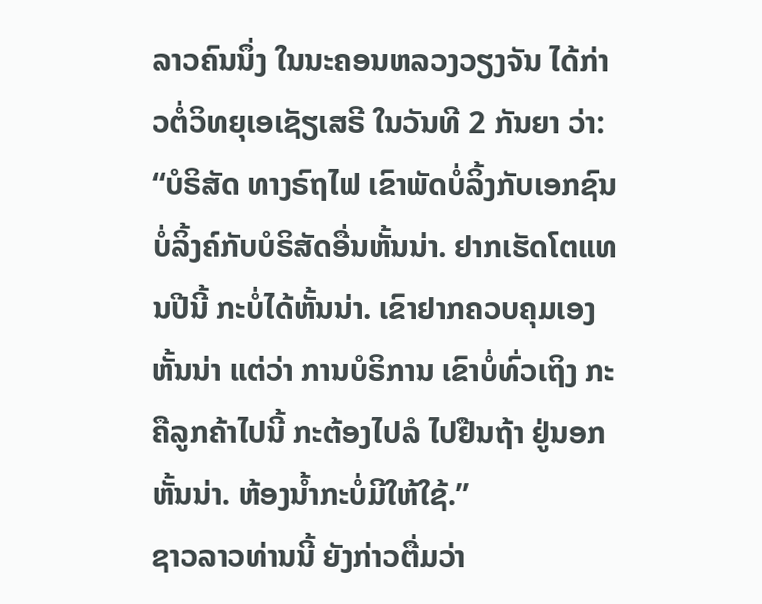ລາວຄົນນຶ່ງ ໃນນະຄອນຫລວງວຽງຈັນ ໄດ້ກ່າວຕໍ່ວິທຍຸເອເຊັຽເສຣີ ໃນວັນທີ 2 ກັນຍາ ວ່າ:
“ບໍຣິສັດ ທາງຣົຖໄຟ ເຂົາພັດບໍ່ລິ້ງກັບເອກຊົນ ບໍ່ລິ້ງຄ໌ກັບບໍຣິສັດອື່ນຫັ້ນນ່າ. ຢາກເຮັດໂຕແທນປີນີ້ ກະບໍ່ໄດ້ຫັ້ນນ່າ. ເຂົາຢາກຄວບຄຸມເອງຫັ້ນນ່າ ແຕ່ວ່າ ການບໍຣິການ ເຂົາບໍ່ທົ່ວເຖິງ ກະຄືລູກຄ້າໄປນີ້ ກະຕ້ອງໄປລໍ ໄປຢືນຖ້າ ຢູ່ນອກຫັ້ນນ່າ. ຫ້ອງນ້ຳກະບໍ່ມີໃຫ້ໃຊ້.”
ຊາວລາວທ່ານນີ້ ຍັງກ່າວຕື່ມວ່າ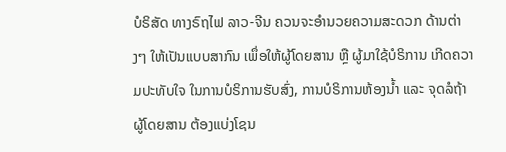ບໍຣິສັດ ທາງຣົຖໄຟ ລາວ-ຈີນ ຄວນຈະອຳນວຍຄວາມສະດວກ ດ້ານຕ່າງໆ ໃຫ້ເປັນແບບສາກົນ ເພຶ່ອໃຫ້ຜູ້ໂດຍສານ ຫຼື ຜູ້ມາໃຊ້ບໍຣິການ ເກີດຄວາມປະທັບໃຈ ໃນການບໍຣິການຮັບສົ່ງ, ການບໍຣິການຫ້ອງນ້ຳ ແລະ ຈຸດລໍຖ້າຜູ້ໂດຍສານ ຕ້ອງແບ່ງໂຊນ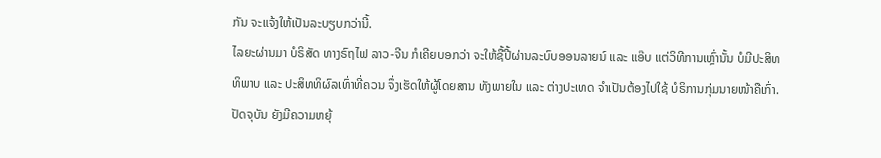ກັນ ຈະແຈ້ງໃຫ້ເປັນລະບຽບກວ່ານີ້.
ໄລຍະຜ່ານມາ ບໍຣິສັດ ທາງຣົຖໄຟ ລາວ-ຈີນ ກໍເຄີຍບອກວ່າ ຈະໃຫ້ຊື້ປີ້ຜ່ານລະບົບອອນລາຍນ໌ ແລະ ແອ໊ບ ແຕ່ວິທີການເຫຼົ່ານັ້ນ ບໍມີປະສິທທິພາບ ແລະ ປະສິທທິຜົລເທົ່າທີ່ຄວນ ຈຶ່ງເຮັດໃຫ້ຜູ້ໂດຍສານ ທັງພາຍໃນ ແລະ ຕ່າງປະເທດ ຈຳເປັນຕ້ອງໄປໃຊ້ ບໍຣິການກຸ່ມນາຍໜ້າຄືເກົ່າ.
ປັດຈຸບັນ ຍັງມີຄວາມຫຍຸ້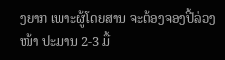ງຍາກ ເພາະຜູ້ໂດຍສານ ຈະຕ້ອງຈອງປີ້ລ່ວງໜ້າ ປະມານ 2-3 ມື້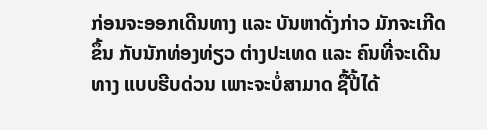ກ່ອນຈະອອກເດີນທາງ ແລະ ບັນຫາດັ່ງກ່າວ ມັກຈະເກີດຂຶ້ນ ກັບນັກທ່ອງທ່ຽວ ຕ່າງປະເທດ ແລະ ຄົນທີ່ຈະເດີນທາງ ແບບຮີບດ່ວນ ເພາະຈະບໍ່ສາມາດ ຊື້ປີ້ໄດ້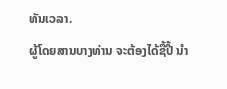ທັນເວລາ.
ຜູ້ໂດຍສານບາງທ່ານ ຈະຕ້ອງໄດ້ຊື້ປີ້ ນຳ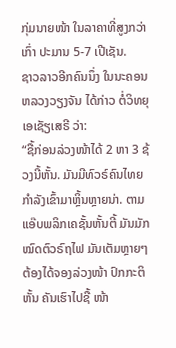ກຸ່ມນາຍໜ້າ ໃນລາຄາທີ່ສູງກວ່າເກົ່າ ປະມານ 5-7 ເປີເຊັນ.
ຊາວລາວອີກຄົນນຶ່ງ ໃນນະຄອນຫລວງວຽງຈັນ ໄດ້ກ່າວ ຕໍ່ວິທຍຸເອເຊັຽເສຣີ ວ່າ:
“ຊື້ກ່ອນລ່ວງໜ້າໄດ້ 2 ຫາ 3 ຊ້ວງນີ້ຫັ້ນ. ມັນມີທົວຣ໌ຄົນໄທຍ ກຳລັງເຂົ້າມາຫຼິ້ນຫຼາຍນ່າ. ຕາມແອ໊ບພລິກເຄຊັ້ນຫັ້ນຕີ້ ມັນມັກໝົດຕົວຣົຖໄຟ ມັນເຕັມຫຼາຍໆ ຕ້ອງໄດ້ຈອງລ່ວງໜ້າ ປົກກະຕິຫັ້ນ ຄັນເຮົາໄປຊື້ ໜ້າ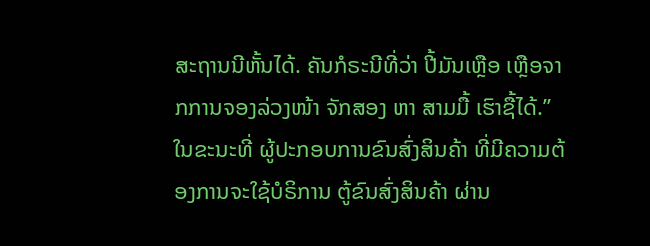ສະຖານນີຫັ້ນໄດ້. ຄັນກໍຣະນີທີ່ວ່າ ປີ້ມັນເຫຼືອ ເຫຼືອຈາກການຈອງລ່ວງໜ້າ ຈັກສອງ ຫາ ສາມມື້ ເຮົາຊື້ໄດ້.”
ໃນຂະນະທີ່ ຜູ້ປະກອບການຂົນສົ່ງສິນຄ້າ ທີ່ມີຄວາມຕ້ອງການຈະໃຊ້ບໍຣິການ ຕູ້ຂົນສົ່ງສິນຄ້າ ຜ່ານ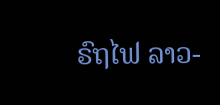ຣົຖໄຟ ລາວ-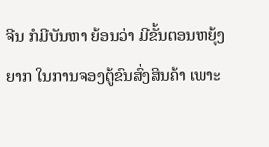ຈີນ ກໍມີບັນຫາ ຍ້ອນວ່າ ມີຂັ້ນຕອນຫຍຸ້ງຍາກ ໃນການຈອງຕູ້ຂົນສົ່ງສິນຄ້າ ເພາະ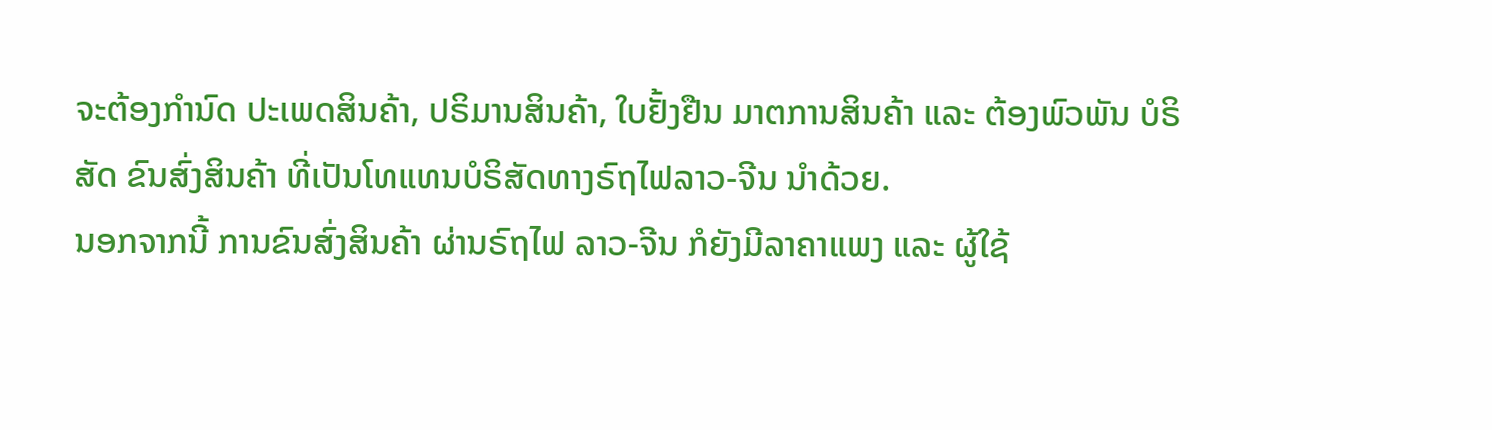ຈະຕ້ອງກຳນົດ ປະເພດສິນຄ້າ, ປຣິມານສິນຄ້າ, ໃບຢັ້ງຢືນ ມາຕການສິນຄ້າ ແລະ ຕ້ອງພົວພັນ ບໍຣິສັດ ຂົນສົ່ງສິນຄ້າ ທີ່ເປັນໂທແທນບໍຣິສັດທາງຣົຖໄຟລາວ-ຈີນ ນຳດ້ວຍ.
ນອກຈາກນີ້ ການຂົນສົ່ງສິນຄ້າ ຜ່ານຣົຖໄຟ ລາວ-ຈີນ ກໍຍັງມີລາຄາແພງ ແລະ ຜູ້ໃຊ້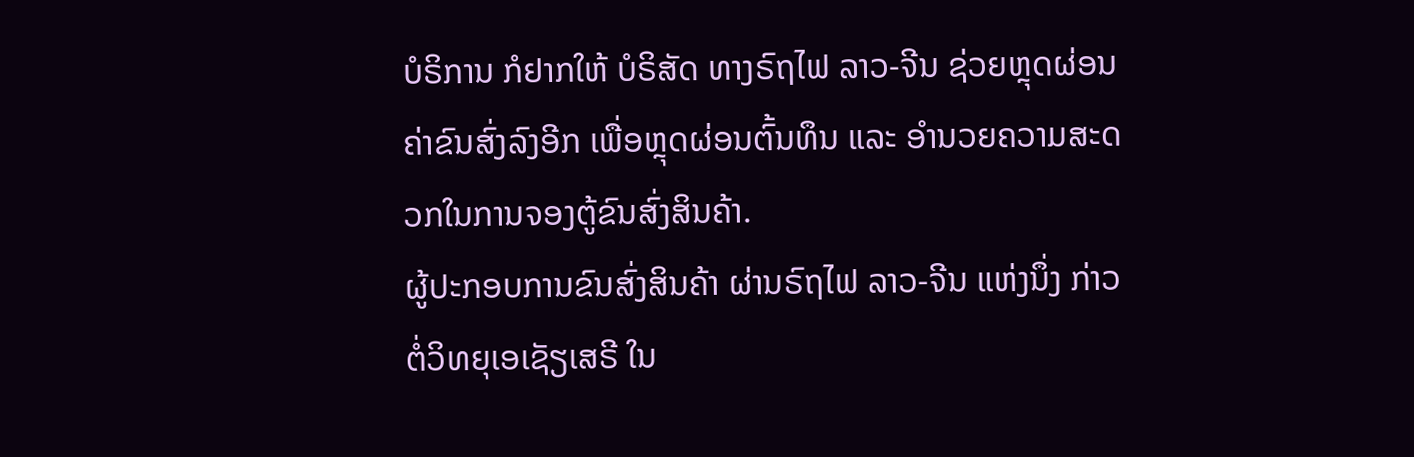ບໍຣິການ ກໍຢາກໃຫ້ ບໍຣິສັດ ທາງຣົຖໄຟ ລາວ-ຈີນ ຊ່ວຍຫຼຸດຜ່ອນຄ່າຂົນສົ່ງລົງອີກ ເພື່ອຫຼຸດຜ່ອນຕົ້ນທຶນ ແລະ ອຳນວຍຄວາມສະດວກໃນການຈອງຕູ້ຂົນສົ່ງສິນຄ້າ.
ຜູ້ປະກອບການຂົນສົ່ງສິນຄ້າ ຜ່ານຣົຖໄຟ ລາວ-ຈີນ ແຫ່ງນຶ່ງ ກ່າວຕໍ່ວິທຍຸເອເຊັຽເສຣີ ໃນ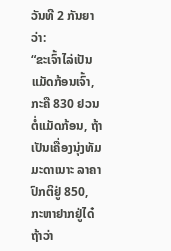ວັນທີ 2 ກັນຍາ ວ່າ:
“ຂະເຈົ້າໄລ່ເປັນແມັດກ້ອນເຈົ້າ, ກະຄື 830 ຢວນ ຕໍ່ແມັດກ້ອນ, ຖ້າເປັນເຄື່ອງນຸ່ງທັມມະດາເນາະ ລາຄາປົກຕິຢູ່ 850, ກະຫາຢາກຢູ່ໄດ໋ ຖ້າວ່າ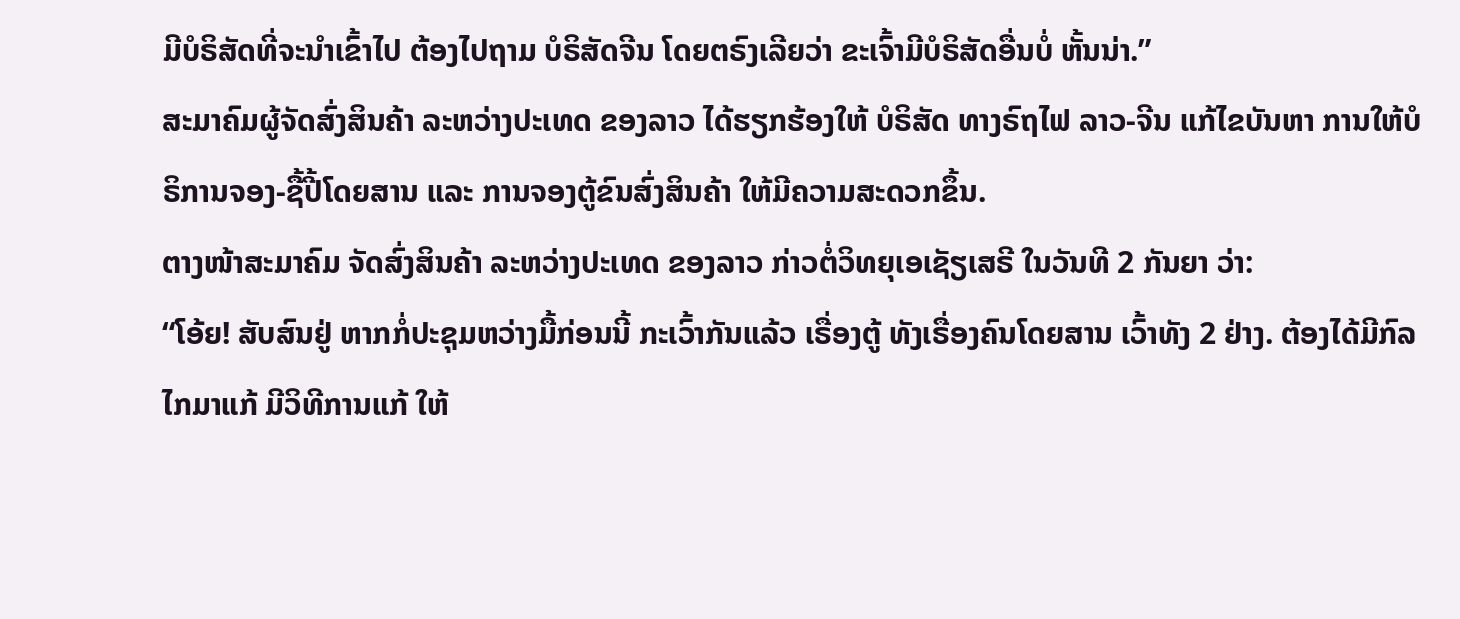ມີບໍຣິສັດທີ່ຈະນຳເຂົ້າໄປ ຕ້ອງໄປຖາມ ບໍຣິສັດຈີນ ໂດຍຕຣົງເລີຍວ່າ ຂະເຈົ້າມີບໍຣິສັດອື່ນບໍ່ ຫັ້ນນ່າ.”
ສະມາຄົມຜູ້ຈັດສົ່ງສິນຄ້າ ລະຫວ່າງປະເທດ ຂອງລາວ ໄດ້ຮຽກຮ້ອງໃຫ້ ບໍຣິສັດ ທາງຣົຖໄຟ ລາວ-ຈີນ ແກ້ໄຂບັນຫາ ການໃຫ້ບໍຣິການຈອງ-ຊື້ປີ້ໂດຍສານ ແລະ ການຈອງຕູ້ຂົນສົ່ງສິນຄ້າ ໃຫ້ມີຄວາມສະດວກຂຶ້ນ.
ຕາງໜ້າສະມາຄົມ ຈັດສົ່ງສິນຄ້າ ລະຫວ່າງປະເທດ ຂອງລາວ ກ່າວຕໍ່ວິທຍຸເອເຊັຽເສຣີ ໃນວັນທີ 2 ກັນຍາ ວ່າ:
“ໂອ້ຍ! ສັບສົນຢູ່ ຫາກກໍ່ປະຊຸມຫວ່າງມື້ກ່ອນນີ້ ກະເວົ້າກັນແລ້ວ ເຣື່ອງຕູ້ ທັງເຣື່ອງຄົນໂດຍສານ ເວົ້າທັງ 2 ຢ່າງ. ຕ້ອງໄດ້ມີກົລໄກມາແກ້ ມີວິທີການແກ້ ໃຫ້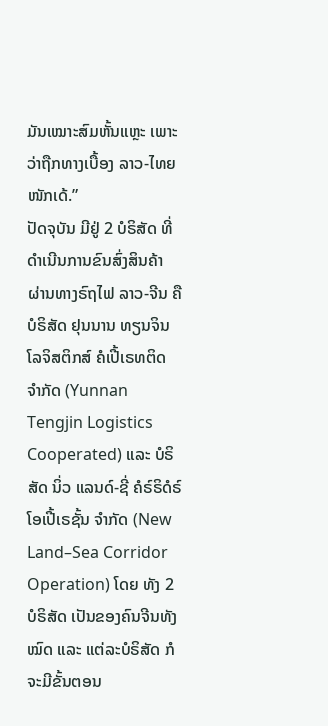ມັນເໝາະສົມຫັ້ນແຫຼະ ເພາະວ່າຖືກທາງເບື້ອງ ລາວ-ໄທຍ ໜັກເດ້.”
ປັດຈຸບັນ ມີຢູ່ 2 ບໍຣິສັດ ທີ່ດຳເນີນການຂົນສົ່ງສິນຄ້າ ຜ່ານທາງຣົຖໄຟ ລາວ-ຈີນ ຄື ບໍຣິສັດ ຢຸນນານ ທຽນຈິນ ໂລຈິສຕິກສ໌ ຄໍເປີ້ເຣທຕິດ ຈຳກັດ (Yunnan Tengjin Logistics Cooperated) ແລະ ບໍຣິສັດ ນິ່ວ ແລນດ໌-ຊີ່ ຄໍຣ໌ຣິດໍຣ໌ ໂອເປີ້ເຣຊັ້ນ ຈຳກັດ (New Land–Sea Corridor Operation) ໂດຍ ທັງ 2 ບໍຣິສັດ ເປັນຂອງຄົນຈີນທັງໝົດ ແລະ ແຕ່ລະບໍຣິສັດ ກໍຈະມີຂັ້ນຕອນ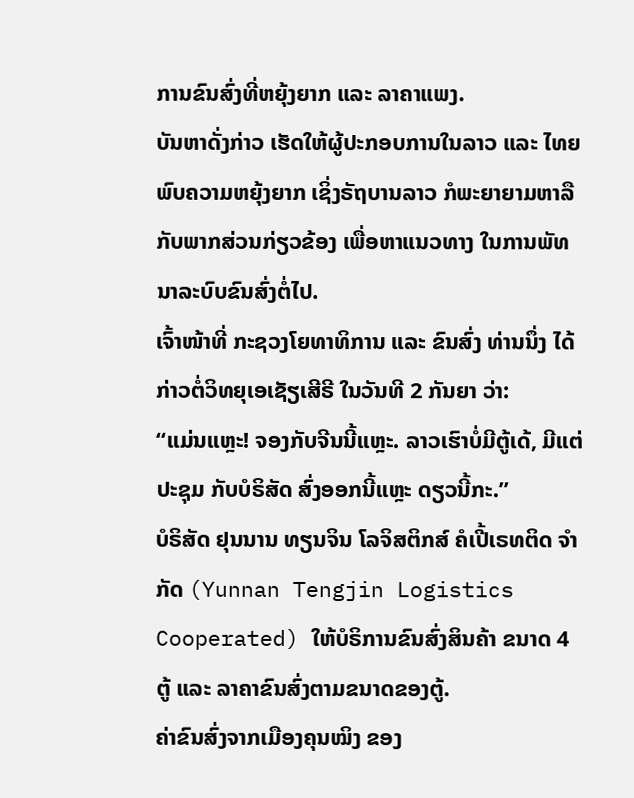ການຂົນສົ່ງທີ່ຫຍຸ້ງຍາກ ແລະ ລາຄາແພງ.
ບັນຫາດັ່ງກ່າວ ເຮັດໃຫ້ຜູ້ປະກອບການໃນລາວ ແລະ ໄທຍ ພົບຄວາມຫຍຸ້ງຍາກ ເຊິ່ງຣັຖບານລາວ ກໍພະຍາຍາມຫາລື ກັບພາກສ່ວນກ່ຽວຂ້ອງ ເພື່ອຫາແນວທາງ ໃນການພັທນາລະບົບຂົນສົ່ງຕໍ່ໄປ.
ເຈົ້າໜ້າທີ່ ກະຊວງໂຍທາທິການ ແລະ ຂົນສົ່ງ ທ່ານນຶ່ງ ໄດ້ກ່າວຕໍ່ວິທຍຸເອເຊັຽເສີຣີ ໃນວັນທີ 2 ກັນຍາ ວ່າ:
“ແມ່ນແຫຼະ! ຈອງກັບຈີນນີ້ແຫຼະ. ລາວເຮົາບໍ່ມີຕູ້ເດ້, ມີແຕ່ປະຊຸມ ກັບບໍຣິສັດ ສົ່ງອອກນີ້ແຫຼະ ດຽວນີ້ກະ.”
ບໍຣິສັດ ຢຸນນານ ທຽນຈິນ ໂລຈິສຕິກສ໌ ຄໍເປີ້ເຣທຕິດ ຈຳກັດ (Yunnan Tengjin Logistics Cooperated) ໃຫ້ບໍຣິການຂົນສົ່ງສິນຄ້າ ຂນາດ 4 ຕູ້ ແລະ ລາຄາຂົນສົ່ງຕາມຂນາດຂອງຕູ້.
ຄ່າຂົນສົ່ງຈາກເມືອງຄຸນໝິງ ຂອງ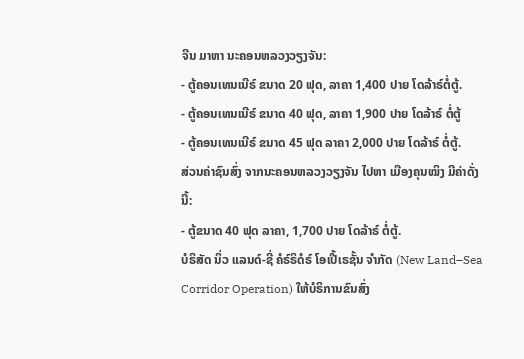ຈີນ ມາຫາ ນະຄອນຫລວງວຽງຈັນ:
- ຕູ້ຄອນເທນເນີຣ໌ ຂນາດ 20 ຟຸດ, ລາຄາ 1,400 ປາຍ ໂດລ້າຣ໌ຕໍ່ຕູ້.
- ຕູ້ຄອນເທນເນີຣ໌ ຂນາດ 40 ຟຸດ, ລາຄາ 1,900 ປາຍ ໂດລ້າຣ໌ ຕໍ່ຕູ້
- ຕູ້ຄອນເທນເນີຣ໌ ຂນາດ 45 ຟຸດ ລາຄາ 2,000 ປາຍ ໂດລ້າຣ໌ ຕໍ່ຕູ້.
ສ່ວນຄ່າຊົນສົ່ງ ຈາກນະຄອນຫລວງວຽງຈັນ ໄປຫາ ເມືອງຄຸນໝິງ ມີຄ່າດັ່ງນີ້:
- ຕູ້ຂນາດ 40 ຟຸດ ລາຄາ, 1,700 ປາຍ ໂດລ້າຣ໌ ຕໍ່ຕູ້.
ບໍຣິສັດ ນິ່ວ ແລນດ໌-ຊີ່ ຄໍຣ໌ຣິດໍຣ໌ ໂອເປີ້ເຣຊັ້ນ ຈຳກັດ (New Land–Sea Corridor Operation) ໃຫ້ບໍຣິການຂົນສົ່ງ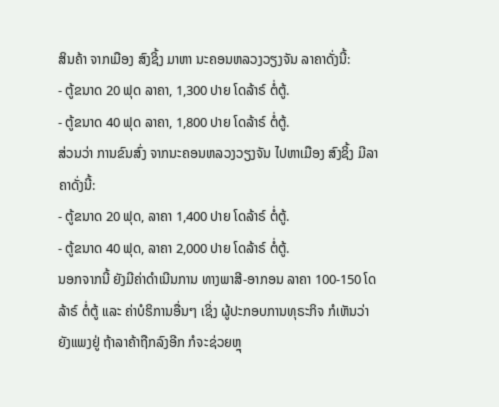ສິນຄ້າ ຈາກເມືອງ ສົງຊິ້ງ ມາຫາ ນະຄອນຫລວງວຽງຈັນ ລາຄາດັ່ງນີ້:
- ຕູ້ຂນາດ 20 ຟຸດ ລາຄາ, 1,300 ປາຍ ໂດລ້າຣ໌ ຕໍ່ຕູ້.
- ຕູ້ຂນາດ 40 ຟຸດ ລາຄາ, 1,800 ປາຍ ໂດລ້າຣ໌ ຕໍ່ຕູ້.
ສ່ວນວ່າ ການຂົນສົ່ງ ຈາກນະຄອນຫລວງວຽງຈັນ ໄປຫາເມືອງ ສົງຊິ້ງ ມີລາຄາດັ່ງນີ້:
- ຕູ້ຂນາດ 20 ຟຸດ, ລາຄາ 1,400 ປາຍ ໂດລ້າຣ໌ ຕໍ່ຕູ້.
- ຕູ້ຂນາດ 40 ຟຸດ, ລາຄາ 2,000 ປາຍ ໂດລ້າຣ໌ ຕໍ່ຕູ້.
ນອກຈາກນີ້ ຍັງມີຄ່າດຳເນີນການ ທາງພາສີ-ອາກອນ ລາຄາ 100-150 ໂດລ້າຣ໌ ຕໍ່ຕູ້ ແລະ ຄ່າບໍຣິການອື່ນໆ ເຊິ່ງ ຜູ້ປະກອບການທຸຣະກິຈ ກໍເຫັນວ່າ ຍັງແພງຢູ່ ຖ້າລາຄ້າຖືກລົງອີກ ກໍຈະຊ່ວຍຫຼຸ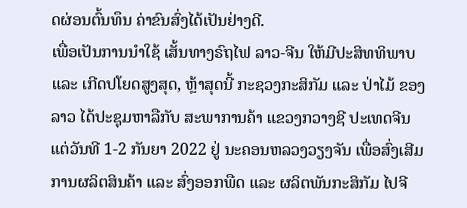ດຜ່ອນຕົ້ນທຶນ ຄ່າຂົນສົ່ງໄດ້ເປັນຢ່າງດີ.
ເພື່ອເປັນການນຳໃຊ້ ເສັ້ນທາງຣົຖໄຟ ລາວ-ຈີນ ໃຫ້ມີປະສິທທິພາບ ແລະ ເກີດປໂຍດສູງສຸດ, ຫຼ້າສຸດນີ້ ກະຊວງກະສິກັມ ແລະ ປ່າໄມ້ ຂອງລາວ ໄດ້ປະຊຸມຫາລືກັບ ສະພາການຄ້າ ແຂວງກວາງຊີ ປະເທດຈີນ ແຕ່ວັນທີ 1-2 ກັນຍາ 2022 ຢູ່ ນະຄອນຫລວງວຽງຈັນ ເພື່ອສົ່ງເສີມການຜລິຕສິນຄ້າ ແລະ ສົ່ງອອກພືດ ແລະ ຜລິຕພັນກະສິກັມ ໄປຈີ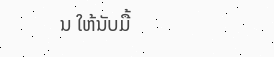ນ ໃຫ້ນັບມື້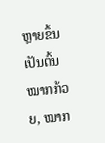ຫຼາຍຂຶ້ນ ເປັນຕົ້ນໝາກກ້ວຍ, ໝາກ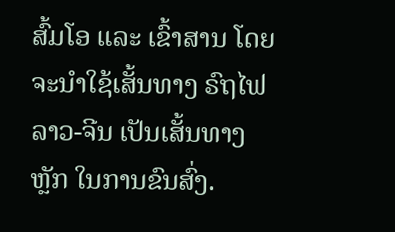ສົ້ມໂອ ແລະ ເຂົ້າສານ ໂດຍຈະນຳໃຊ້ເສັ້ນທາງ ຣົຖໄຟລາວ-ຈີນ ເປັນເສັ້ນທາງຫຼັກ ໃນການຂົນສົ່ງ.